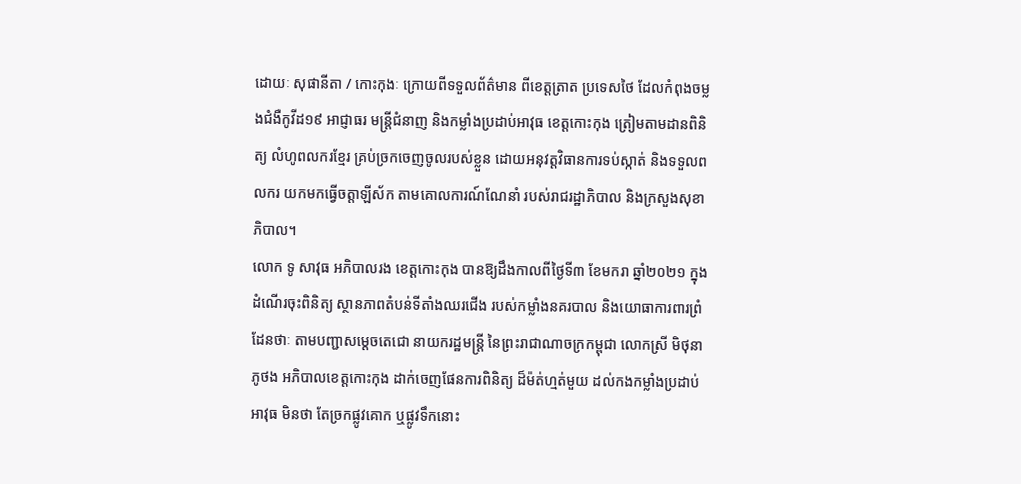ដោយៈ សុផានីតា / កោះកុងៈ ក្រោយពីទទួលព័ត៌មាន ពីខេត្តត្រាត ប្រទេសថៃ ដែលកំពុងចម្លងជំងឺកូវីដ១៩ អាជ្ញាធរ មន្ត្រីជំនាញ និងកម្លាំងប្រដាប់អាវុធ ខេត្តកោះកុង ត្រៀមតាមដានពិនិត្យ លំហូពលករខ្មែរ គ្រប់ច្រកចេញចូលរបស់ខ្លួន ដោយអនុវត្តវិធានការទប់ស្កាត់ និងទទួលពលករ យកមកធ្វើចត្តាឡីស័ក តាមគោលការណ៍ណែនាំ របស់រាជរដ្ឋាភិបាល និងក្រសួងសុខាភិបាល។
លោក ទូ សាវុធ អភិបាលរង ខេត្តកោះកុង បានឱ្យដឹងកាលពីថ្ងៃទី៣ ខែមករា ឆ្នាំ២០២១ ក្នុងដំណើរចុះពិនិត្យ ស្ថានភាពតំបន់ទីតាំងឈរជើង របស់កម្លាំងនគរបាល និងយោធាការពារព្រំដែនថាៈ តាមបញ្ជាសម្តេចតេជោ នាយករដ្ឋមន្ត្រី នៃព្រះរាជាណាចក្រកម្ពុជា លោកស្រី មិថុនា ភូថង អភិបាលខេត្តកោះកុង ដាក់ចេញផែនការពិនិត្យ ដ៏ម៉ត់ហ្មត់មួយ ដល់កងកម្លាំងប្រដាប់អាវុធ មិនថា តែច្រកផ្លូវគោក ឬផ្លូវទឹកនោះ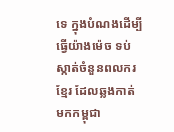ទេ ក្នុងបំណងដើម្បី ធ្វើយ៉ាងម៉េច ទប់ស្កាត់ចំនួនពលករខ្មែរ ដែលឆ្លងកាត់ មកកម្ពុជា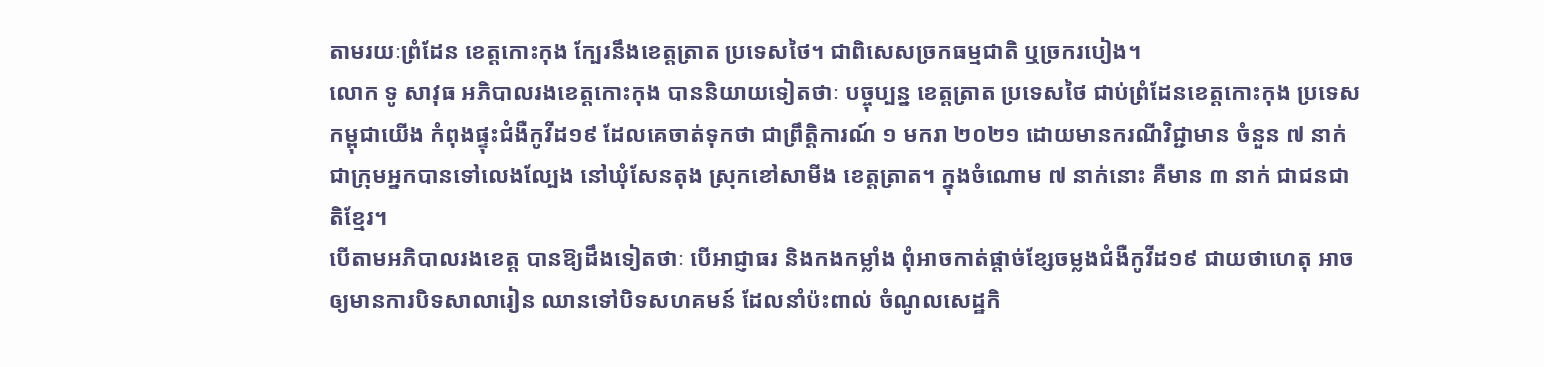តាមរយៈព្រំដែន ខេត្តកោះកុង ក្បែរនឹងខេត្តត្រាត ប្រទេសថៃ។ ជាពិសេសច្រកធម្មជាតិ ឬច្រករបៀង។
លោក ទូ សាវុធ អភិបាលរងខេត្តកោះកុង បាននិយាយទៀតថាៈ បច្ចុប្បន្ន ខេត្តត្រាត ប្រទេសថៃ ជាប់ព្រំដែនខេត្តកោះកុង ប្រទេសកម្ពុជាយើង កំពុងផ្ទុះជំងឺកូវីដ១៩ ដែលគេចាត់ទុកថា ជាព្រឹត្តិការណ៍ ១ មករា ២០២១ ដោយមានករណីវិជ្ជាមាន ចំនួន ៧ នាក់ ជាក្រុមអ្នកបានទៅលេងល្បែង នៅឃុំសែនតុង ស្រុកខៅសាមីង ខេត្តត្រាត។ ក្នុងចំណោម ៧ នាក់នោះ គឺមាន ៣ នាក់ ជាជនជាតិខ្មែរ។
បើតាមអភិបាលរងខេត្ត បានឱ្យដឹងទៀតថាៈ បើអាជ្ញាធរ និងកងកម្លាំង ពុំអាចកាត់ផ្តាច់ខ្សែចម្លងជំងឺកូវីដ១៩ ជាយថាហេតុ អាចឲ្យមានការបិទសាលារៀន ឈានទៅបិទសហគមន៍ ដែលនាំប៉ះពាល់ ចំណូលសេដ្ឋកិ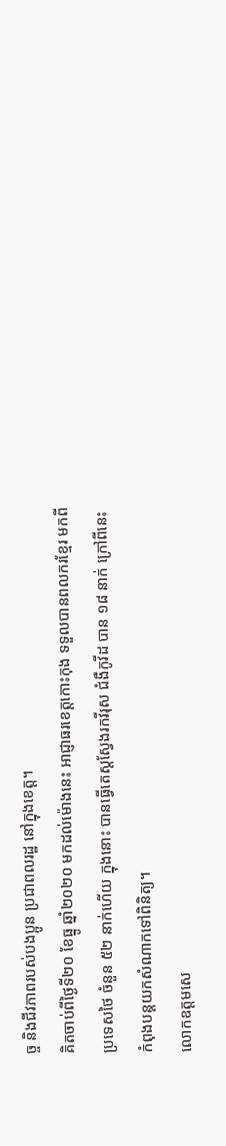ច្ច និងជីវភាពរបស់បងប្អូន ប្រជាពលរដ្ឋ នៅក្នុងខេត្ត។
គិតចាប់ពីថ្ងៃទី២០ ខែធ្នូ ឆ្នាំ២០២០ មកដល់ម៉ោងនេះ អាជ្ញាធរខេត្តកោះកុង ទទួលបានពលករខ្មែរ មកពីប្រទេសថៃ ចំនួន ៥២ នាក់ហើយ ក្នុងនោះ បានធ្វើតេស្តស្វែងរកវីរុស ជំងឺកូវីដ បាន ១៨ នាក់ ក្រៅពីនេះ កំពុងបន្តយកសំណាកទៅពិនិត្យ។
លោកឧត្តមសេ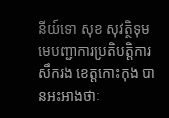នីយ៍ទោ សុខ សុវត្ថិទុម មេបញ្ជាការប្រតិបត្តិការសឹករង ខេត្តកោះកុង បានអះអាងថាៈ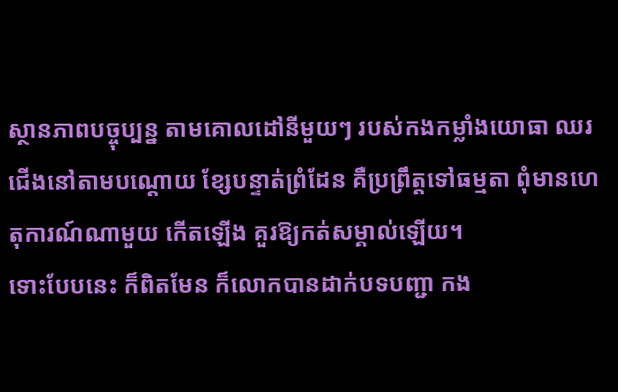ស្ថានភាពបច្ចុប្បន្ន តាមគោលដៅនីមួយៗ របស់កងកម្លាំងយោធា ឈរជើងនៅតាមបណ្តោយ ខ្សែបន្ទាត់ព្រំដែន គឺប្រព្រឹត្តទៅធម្មតា ពុំមានហេតុការណ៍ណាមួយ កើតឡើង គួរឱ្យកត់សម្គាល់ឡើយ។
ទោះបែបនេះ ក៏ពិតមែន ក៏លោកបានដាក់បទបញ្ជា កង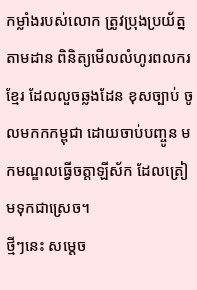កម្លាំងរបស់លោក ត្រូវប្រុងប្រយ័ត្ន តាមដាន ពិនិត្យមើលលំហូរពលករខ្មែរ ដែលលួចឆ្លងដែន ខុសច្បាប់ ចូលមកកកម្ពុជា ដោយចាប់បញ្ចូន មកមណ្ឌលធ្វើចត្តាឡីស័ក ដែលត្រៀមទុកជាស្រេច។
ថ្មីៗនេះ សម្តេច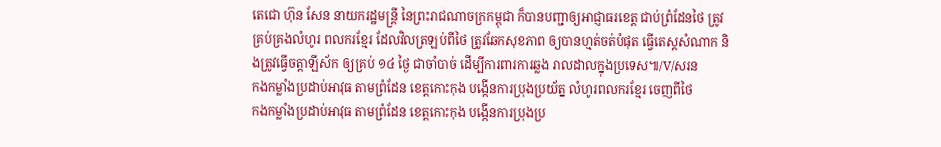តេជោ ហ៊ុន សែន នាយករដ្ឋមន្ត្រី នៃព្រះរាជណាចក្រកម្ពុជា ក៏បានបញ្ជាឲ្យអាជ្ញាធរខេត្ត ជាប់ព្រំដែនថៃ ត្រូវគ្រប់គ្រងលំហូរ ពលករខ្មែរ ដែលវិលត្រឡប់ពីថៃ ត្រូវឆែកសុខភាព ឲ្យបានហ្មត់ចត់បំផុត ធ្វើតេស្តសំណាក និងត្រូវធ្វើចត្តាឡីស័ក ឲ្យគ្រប់ ១៤ ថ្ងៃ ជាចាំបាច់ ដើម្បីការពារការឆ្លង រាលដាលក្នុងប្រទេស៕/V/សរន
កងកម្លាំងប្រដាប់អាវុធ តាមព្រំដែន ខេត្តកោះកុង បង្កើនការប្រុងប្រយ័ត្ន លំហូរពលករខ្មែរ ចេញពីថៃ
កងកម្លាំងប្រដាប់អាវុធ តាមព្រំដែន ខេត្តកោះកុង បង្កើនការប្រុងប្រ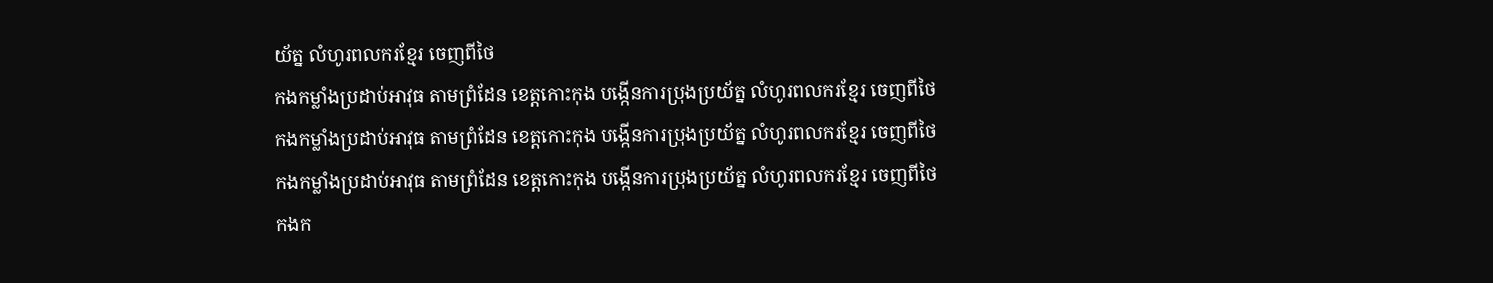យ័ត្ន លំហូរពលករខ្មែរ ចេញពីថៃ
កងកម្លាំងប្រដាប់អាវុធ តាមព្រំដែន ខេត្តកោះកុង បង្កើនការប្រុងប្រយ័ត្ន លំហូរពលករខ្មែរ ចេញពីថៃ
កងកម្លាំងប្រដាប់អាវុធ តាមព្រំដែន ខេត្តកោះកុង បង្កើនការប្រុងប្រយ័ត្ន លំហូរពលករខ្មែរ ចេញពីថៃ
កងកម្លាំងប្រដាប់អាវុធ តាមព្រំដែន ខេត្តកោះកុង បង្កើនការប្រុងប្រយ័ត្ន លំហូរពលករខ្មែរ ចេញពីថៃ
កងក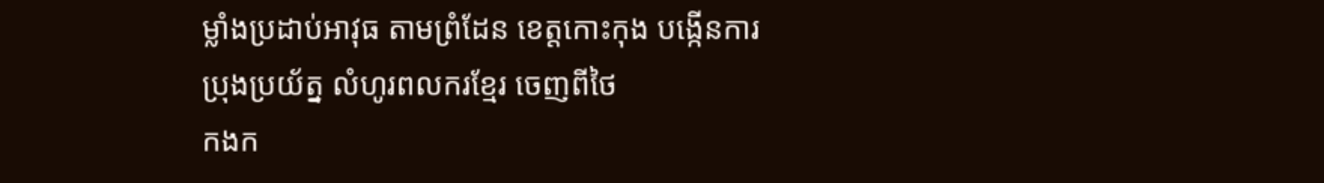ម្លាំងប្រដាប់អាវុធ តាមព្រំដែន ខេត្តកោះកុង បង្កើនការប្រុងប្រយ័ត្ន លំហូរពលករខ្មែរ ចេញពីថៃ
កងក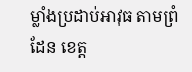ម្លាំងប្រដាប់អាវុធ តាមព្រំដែន ខេត្ត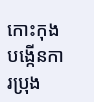កោះកុង បង្កើនការប្រុង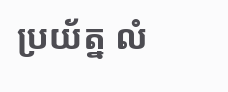ប្រយ័ត្ន លំ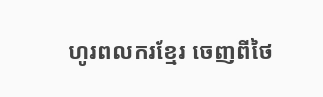ហូរពលករខ្មែរ ចេញពីថៃ